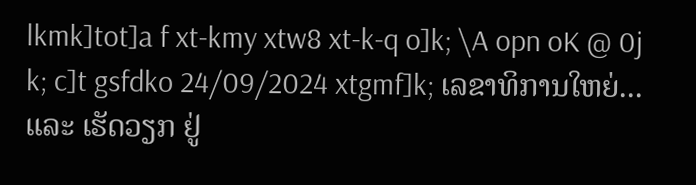lkmk]tot]a f xt-kmy xtw8 xt-k-q o]k; \A opn oK @ 0j k; c]t gsfdko 24/09/2024 xtgmf]k; ເລຂາທິການໃຫຍ່... ແລະ ເຮັດວຽກ ຢູ່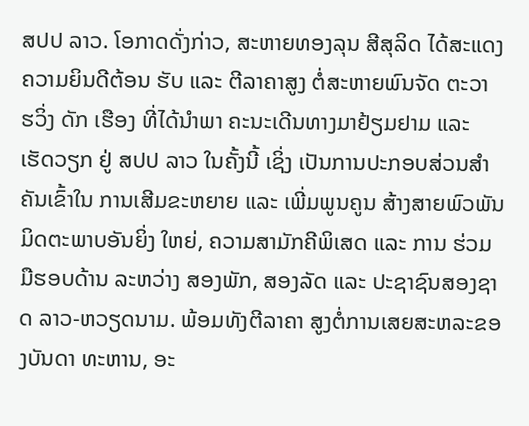ສປປ ລາວ. ໂອກາດດັ່ງກ່າວ, ສະຫາຍທອງລຸນ ສີສຸລິດ ໄດ້ສະແດງຄວາມຍິນດີຕ້ອນ ຮັບ ແລະ ຕີລາຄາສູງ ຕໍ່ສະຫາຍພົນຈັດ ຕະວາ ຮວິ່ງ ດັກ ເຮືອງ ທີ່ໄດ້ນຳພາ ຄະນະເດີນທາງມາຢ້ຽມຢາມ ແລະ ເຮັດວຽກ ຢູ່ ສປປ ລາວ ໃນຄັ້ງນີ້ ເຊິ່ງ ເປັນການປະກອບສ່ວນສໍາຄັນເຂົ້າໃນ ການເສີມຂະຫຍາຍ ແລະ ເພີ່ມພູນຄູນ ສ້າງສາຍພົວພັນມິດຕະພາບອັນຍິ່ງ ໃຫຍ່, ຄວາມສາມັກຄີພິເສດ ແລະ ການ ຮ່ວມມືຮອບດ້ານ ລະຫວ່າງ ສອງພັກ, ສອງລັດ ແລະ ປະຊາຊົນສອງຊາດ ລາວ-ຫວຽດນາມ. ພ້ອມທັງຕີລາຄາ ສູງຕໍ່ການເສຍສະຫລະຂອງບັນດາ ທະຫານ, ອະ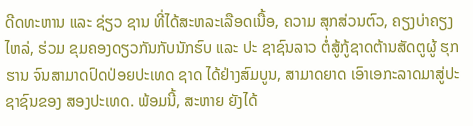ດີດທະຫານ ແລະ ຊ່ຽວ ຊານ ທີ່ໄດ້ສະຫລະເລືອດເນື້ອ, ຄວາມ ສຸກສ່ວນຕົວ, ຄຽງບ່າຄຽງໄຫລ່, ຮ່ວມ ຂຸມຄອງດຽວກັນກັບນັກຮົບ ແລະ ປະ ຊາຊົນລາວ ຕໍ່ສູ້ກູ້ຊາດຕ້ານສັດຕູຜູ້ ຮຸກຮານ ຈົນສາມາດປົດປ່ອຍປະເທດ ຊາດ ໄດ້ຢ່າງສົມບູນ, ສາມາດຍາດ ເອົາເອກະລາດມາສູ່ປະຊາຊົນຂອງ ສອງປະເທດ. ພ້ອມນີ້, ສະຫາຍ ຍັງໄດ້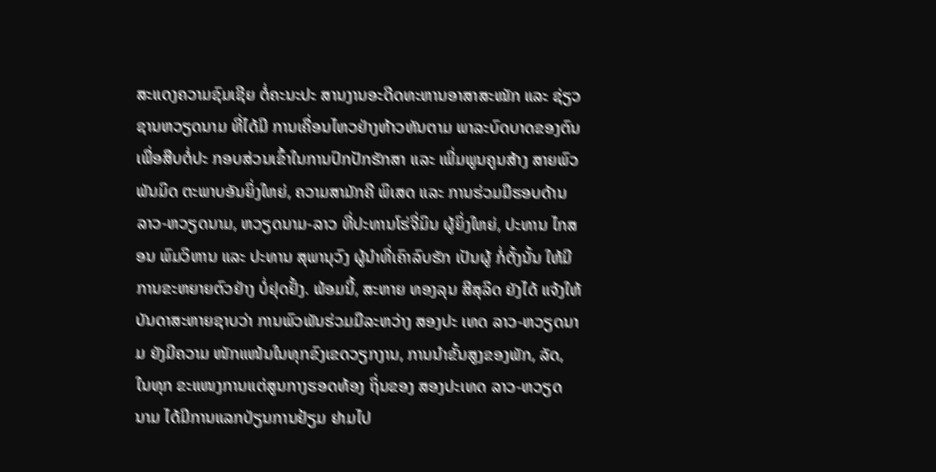ສະແດງຄວາມຊົມເຊີຍ ຕໍ່ຄະນະປະ ສານງານອະດີດທະຫານອາສາສະໝັກ ແລະ ຊ່ຽວຊານຫວຽດນາມ ທີ່ໄດ້ມີ ການເຄື່ອນໄຫວຢ່າງຫ້າວຫັນຕາມ ພາລະບົດບາດຂອງຕົນ ເພື່ອສືບຕໍ່ປະ ກອບສ່ວນເຂົ້າໃນການປົກປັກຮັກສາ ແລະ ເພີ່ມພູນຄູນສ້າງ ສາຍພົວພັນມິດ ຕະພາບອັນຍິ່ງໃຫຍ່, ຄວາມສາມັກຄີ ພິເສດ ແລະ ການຮ່ວມມືຮອບດ້ານ ລາວ-ຫວຽດນາມ, ຫວຽດນາມ-ລາວ ທີ່ປະທານໂຮ່ຈີ່ມິນ ຜູ້ຍິ່ງໃຫຍ່, ປະທານ ໄກສອນ ພົມວິຫານ ແລະ ປະທານ ສຸພານຸວົງ ຜູ້ນຳທີ່ເຄົາລົບຮັກ ເປັນຜູ້ ກໍ່ຕັ້ງນັ້ນ ໃຫ້ມີການຂະຫຍາຍຕົວຢ່າງ ບໍ່ຢຸດຢັ້ງ. ພ້ອມນີ້, ສະຫາຍ ທອງລຸນ ສີສຸລິດ ຍັງໄດ້ ແຈ້ງໃຫ້ບັນດາສະຫາຍຊາບວ່າ ການພົວພັນຮ່ວມມືລະຫວ່າງ ສອງປະ ເທດ ລາວ-ຫວຽດນາມ ຍັງມີຄວາມ ໜັກແໜ້ນໃນທຸກຂົງເຂດວຽກງານ, ການນຳຂັ້ນສູງຂອງພັກ, ລັດ, ໃນທຸກ ຂະແໜງການແຕ່ສູນກາງຮອດທ້ອງ ຖິ່ນຂອງ ສອງປະເທດ ລາວ-ຫວຽດ ນາມ ໄດ້ມີການແລກປ່ຽນການຢ້ຽມ ຢາມໄປ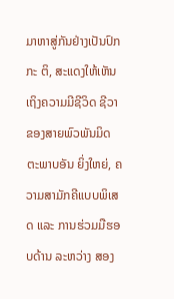ມາຫາສູ່ກັນຢ່າງເປັນປົກກະ ຕິ, ສະແດງໃຫ້ເຫັນເຖິງຄວາມມີຊີວິດ ຊີວາ ຂອງສາຍພົວພັນມິດຕະພາບອັນ ຍິ່ງໃຫຍ່, ຄວາມສາມັກຄີແບບພິເສດ ແລະ ການຮ່ວມມືຮອບດ້ານ ລະຫວ່າງ ສອງ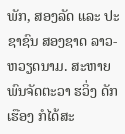ພັກ, ສອງລັດ ແລະ ປະຊາຊົນ ສອງຊາດ ລາວ-ຫວຽດນາມ. ສະຫາຍ ພົນຈັດຕະວາ ຮວິ່ງ ດັກ ເຮືອງ ກໍໄດ້ສະ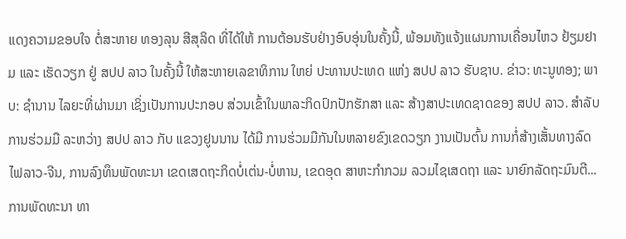ແດງຄວາມຂອບໃຈ ຕໍ່ສະຫາຍ ທອງລຸນ ສີສຸລິດ ທີ່ໄດ້ໃຫ້ ການຕ້ອນຮັບຢ່າງອົບອຸ່ນໃນຄັ້ງນີ້, ພ້ອມທັງແຈ້ງແຜນການເຄື່ອນໄຫວ ຢ້ຽມຢາມ ແລະ ເຮັດວຽກ ຢູ່ ສປປ ລາວ ໃນຄັ້ງນີ້ ໃຫ້ສະຫາຍເລຂາທິການ ໃຫຍ່ ປະທານປະເທດ ແຫ່ງ ສປປ ລາວ ຮັບຊາບ. ຂ່າວ: ທະນູທອງ; ພາບ: ຊຳນານ ໄລຍະທີ່ຜ່ານມາ ເຊິ່ງເປັນການປະກອບ ສ່ວນເຂົ້າໃນພາລະກິດປົກປັກຮັກສາ ແລະ ສ້າງສາປະເທດຊາດຂອງ ສປປ ລາວ. ສໍາລັບການຮ່ວມມື ລະຫວ່າງ ສປປ ລາວ ກັບ ແຂວງຢູນນານ ໄດ້ມີ ການຮ່ວມມືກັນໃນຫລາຍຂົງເຂດວຽກ ງານເປັນຕົ້ນ ການກໍ່ສ້າງເສັ້ນທາງລົດ ໄຟລາວ-ຈີນ, ການລົງທຶນພັດທະນາ ເຂດເສດຖະກິດບໍ່ເຕ່ນ-ບໍ່ຫານ, ເຂດອຸດ ສາຫະກຳກວມ ລວມໄຊເສດຖາ ແລະ ນາຍົກລັດຖະມົນຕີ... ການພັດທະນາ ທາ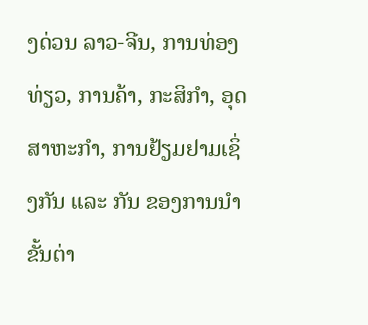ງດ່ວນ ລາວ-ຈີນ, ການທ່ອງທ່ຽວ, ການຄ້າ, ກະສິກໍາ, ອຸດສາຫະກໍາ, ການຢ້ຽມຢາມເຊິ່ງກັນ ແລະ ກັນ ຂອງການນຳຂັ້ນຕ່າ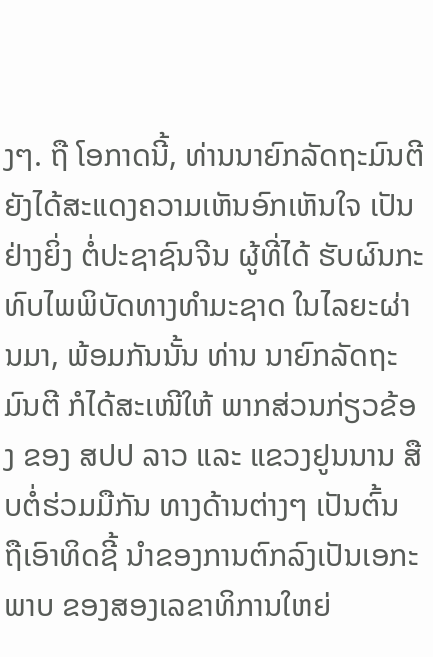ງໆ. ຖື ໂອກາດນີ້, ທ່ານນາຍົກລັດຖະມົນຕີ ຍັງໄດ້ສະແດງຄວາມເຫັນອົກເຫັນໃຈ ເປັນຢ່າງຍິ່ງ ຕໍ່ປະຊາຊົນຈີນ ຜູ້ທີ່ໄດ້ ຮັບຜົນກະທົບໄພພິບັດທາງທໍາມະຊາດ ໃນໄລຍະຜ່ານມາ, ພ້ອມກັນນັ້ນ ທ່ານ ນາຍົກລັດຖະມົນຕີ ກໍໄດ້ສະເໜີໃຫ້ ພາກສ່ວນກ່ຽວຂ້ອງ ຂອງ ສປປ ລາວ ແລະ ແຂວງຢູນນານ ສືບຕໍ່ຮ່ວມມືກັນ ທາງດ້ານຕ່າງໆ ເປັນຕົ້ນ ຖືເອົາທິດຊີ້ ນຳຂອງການຕົກລົງເປັນເອກະພາບ ຂອງສອງເລຂາທິການໃຫຍ່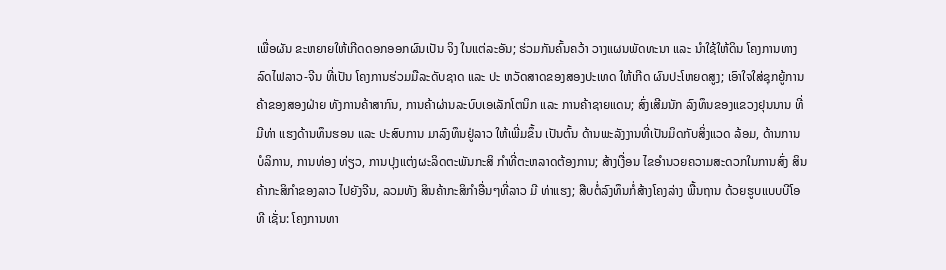ເພື່ອຜັນ ຂະຫຍາຍໃຫ້ເກີດດອກອອກຜົນເປັນ ຈິງ ໃນແຕ່ລະອັນ; ຮ່ວມກັນຄົ້ນຄວ້າ ວາງແຜນພັດທະນາ ແລະ ນໍາໃຊ້ໃຫ້ດິນ ໂຄງການທາງລົດໄຟລາວ-ຈີນ ທີ່ເປັນ ໂຄງການຮ່ວມມືລະດັບຊາດ ແລະ ປະ ຫວັດສາດຂອງສອງປະເທດ ໃຫ້ເກີດ ຜົນປະໂຫຍດສູງ; ເອົາໃຈໃສ່ຊຸກຍູ້ການ ຄ້າຂອງສອງຝ່າຍ ທັງການຄ້າສາກົນ, ການຄ້າຜ່ານລະບົບເອເລັກໂຕນິກ ແລະ ການຄ້າຊາຍແດນ; ສົ່ງເສີມນັກ ລົງທຶນຂອງແຂວງຢຸນນານ ທີ່ມີທ່າ ແຮງດ້ານທຶນຮອນ ແລະ ປະສົບການ ມາລົງທຶນຢູ່ລາວ ໃຫ້ເພີ່ມຂຶ້ນ ເປັນຕົ້ນ ດ້ານພະລັງງານທີ່ເປັນມິດກັບສິ່ງແວດ ລ້ອມ, ດ້ານການບໍລິການ, ການທ່ອງ ທ່ຽວ, ການປຸງແຕ່ງຜະລິດຕະພັນກະສິ ກໍາທີ່ຕະຫລາດຕ້ອງການ; ສ້າງເງື່ອນ ໄຂອໍານວຍຄວາມສະດວກໃນການສົ່ງ ສິນຄ້າກະສິກຳຂອງລາວ ໄປຍັງຈີນ, ລວມທັງ ສິນຄ້າກະສິກຳອື່ນໆທີ່ລາວ ມີ ທ່າແຮງ; ສືບຕໍ່ລົງທຶນກໍ່ສ້າງໂຄງລ່າງ ພື້ນຖານ ດ້ວຍຮູບແບບບີໂອທີ ເຊັ່ນ: ໂຄງການທາ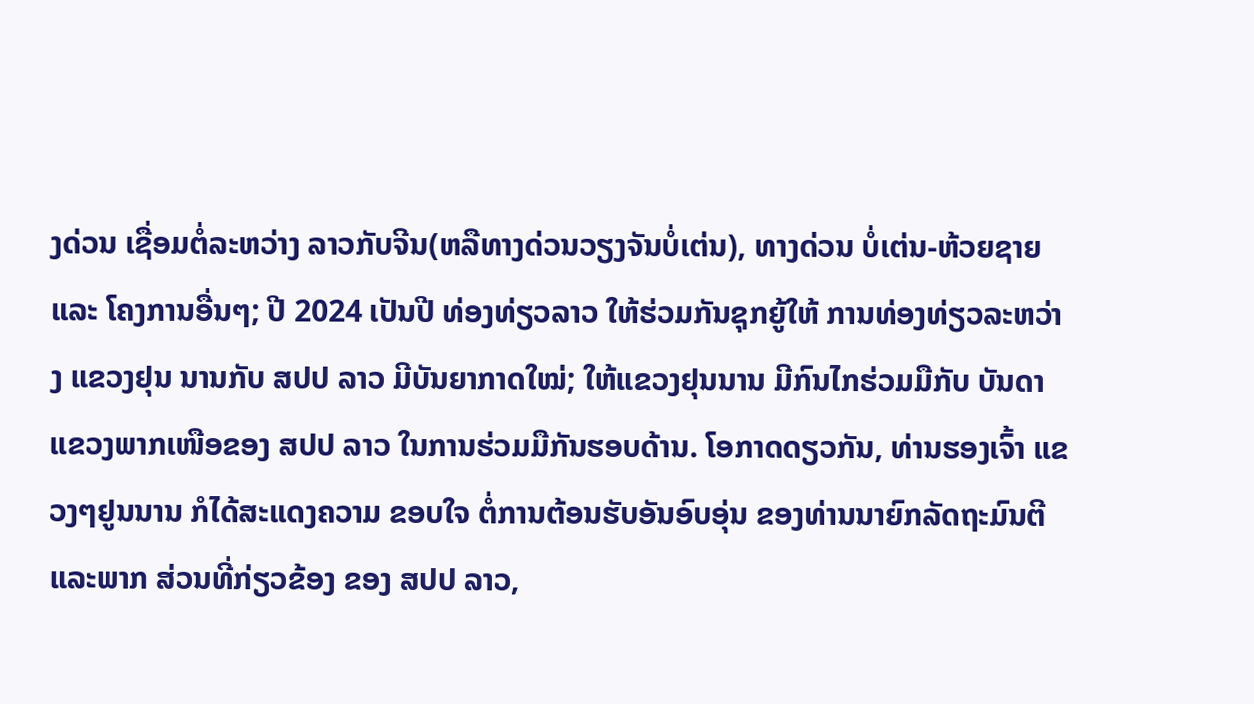ງດ່ວນ ເຊື່ອມຕໍ່ລະຫວ່າງ ລາວກັບຈີນ(ຫລືທາງດ່ວນວຽງຈັນບໍ່ເຕ່ນ), ທາງດ່ວນ ບໍ່ເຕ່ນ-ຫ້ວຍຊາຍ ແລະ ໂຄງການອື່ນໆ; ປີ 2024 ເປັນປີ ທ່ອງທ່ຽວລາວ ໃຫ້ຮ່ວມກັນຊຸກຍູ້ໃຫ້ ການທ່ອງທ່ຽວລະຫວ່າງ ແຂວງຢຸນ ນານກັບ ສປປ ລາວ ມີບັນຍາກາດໃໝ່; ໃຫ້ແຂວງຢຸນນານ ມີກົນໄກຮ່ວມມືກັບ ບັນດາແຂວງພາກເໜືອຂອງ ສປປ ລາວ ໃນການຮ່ວມມືກັນຮອບດ້ານ. ໂອກາດດຽວກັນ, ທ່ານຮອງເຈົ້າ ແຂວງໆຢູນນານ ກໍໄດ້ສະແດງຄວາມ ຂອບໃຈ ຕໍ່ການຕ້ອນຮັບອັນອົບອຸ່ນ ຂອງທ່ານນາຍົກລັດຖະມົນຕີແລະພາກ ສ່ວນທີ່ກ່ຽວຂ້ອງ ຂອງ ສປປ ລາວ,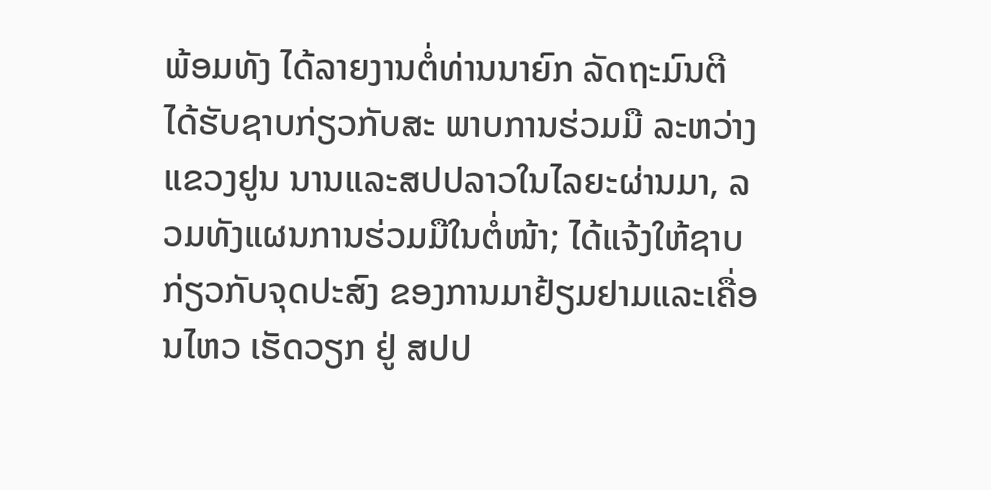ພ້ອມທັງ ໄດ້ລາຍງານຕໍ່ທ່ານນາຍົກ ລັດຖະມົນຕີ ໄດ້ຮັບຊາບກ່ຽວກັບສະ ພາບການຮ່ວມມື ລະຫວ່າງ ແຂວງຢູນ ນານແລະສປປລາວໃນໄລຍະຜ່ານມາ, ລວມທັງແຜນການຮ່ວມມືໃນຕໍ່ໜ້າ; ໄດ້ແຈ້ງໃຫ້ຊາບກ່ຽວກັບຈຸດປະສົງ ຂອງການມາຢ້ຽມຢາມແລະເຄື່ອນໄຫວ ເຮັດວຽກ ຢູ່ ສປປ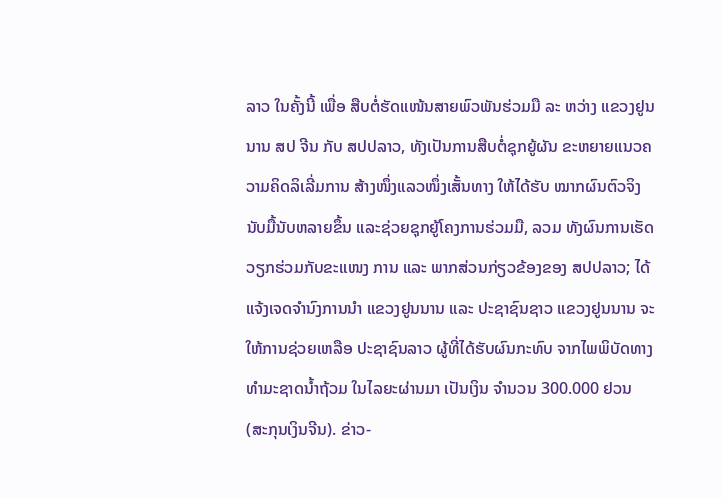ລາວ ໃນຄັ້ງນີ້ ເພື່ອ ສືບຕໍ່ຮັດແໜ້ນສາຍພົວພັນຮ່ວມມື ລະ ຫວ່າງ ແຂວງຢູນນານ ສປ ຈີນ ກັບ ສປປລາວ, ທັງເປັນການສືບຕໍ່ຊຸກຍູ້ຜັນ ຂະຫຍາຍແນວຄວາມຄິດລິເລີ່ມການ ສ້າງໜຶ່ງແລວໜຶ່ງເສັ້ນທາງ ໃຫ້ໄດ້ຮັບ ໝາກຜົນຕົວຈິງນັບມື້ນັບຫລາຍຂຶ້ນ ແລະຊ່ວຍຊຸກຍູ້ໂຄງການຮ່ວມມື, ລວມ ທັງຜົນການເຮັດວຽກຮ່ວມກັບຂະແໜງ ການ ແລະ ພາກສ່ວນກ່ຽວຂ້ອງຂອງ ສປປລາວ; ໄດ້ແຈ້ງເຈດຈໍານົງການນໍາ ແຂວງຢູນນານ ແລະ ປະຊາຊົນຊາວ ແຂວງຢູນນານ ຈະໃຫ້ການຊ່ວຍເຫລືອ ປະຊາຊົນລາວ ຜູ້ທີ່ໄດ້ຮັບຜົນກະທົບ ຈາກໄພພິບັດທາງທໍາມະຊາດນໍ້າຖ້ວມ ໃນໄລຍະຜ່ານມາ ເປັນເງິນ ຈໍານວນ 300.000 ຢວນ (ສະກຸນເງິນຈີນ). ຂ່າວ-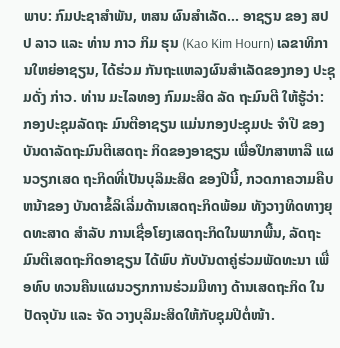ພາບ: ກົມປະຊາສຳພັນ, ຫສນ ຜົນສຳເລັດ... ອາຊຽນ ຂອງ ສປປ ລາວ ແລະ ທ່ານ ກາວ ກິມ ຮຸນ (Kao Kim Hourn) ເລຂາທິການໃຫຍ່ອາຊຽນ, ໄດ້ຮ່ວມ ກັນຖະແຫລງຜົນສຳເລັດຂອງກອງ ປະຊຸມດັ່ງ ກ່າວ. ທ່ານ ມະໄລທອງ ກົມມະສິດ ລັດ ຖະມົນຕີ ໃຫ້ຮູ້ວ່າ: ກອງປະຊຸມລັດຖະ ມົນຕີອາຊຽນ ແມ່ນກອງປະຊຸມປະ ຈຳປີ ຂອງບັນດາລັດຖະມົນຕີເສດຖະ ກິດຂອງອາຊຽນ ເພື່ອປຶກສາຫາລື ແຜນວຽກເສດ ຖະກິດທີ່ເປັນບຸລິມະສິດ ຂອງປີນີ້, ກວດກາຄວາມຄືບຫນ້າຂອງ ບັນດາຂໍ້ລິເລີ່ມດ້ານເສດຖະກິດພ້ອມ ທັງວາງທິດທາງຍຸດທະສາດ ສຳລັບ ການເຊື່ອໂຍງເສດຖະກິດໃນພາກພື້ນ, ລັດຖະມົນຕີເສດຖະກິດອາຊຽນ ໄດ້ພົບ ກັບບັນດາຄູ່ຮ່ວມພັດທະນາ ເພື່ອທົບ ທວນຄືນແຜນວຽກການຮ່ວມມືທາງ ດ້ານເສດຖະກິດ ໃນປັດຈຸບັນ ແລະ ຈັດ ວາງບຸລິມະສິດໃຫ້ກັບຊຸມປີຕໍ່ໜ້າ.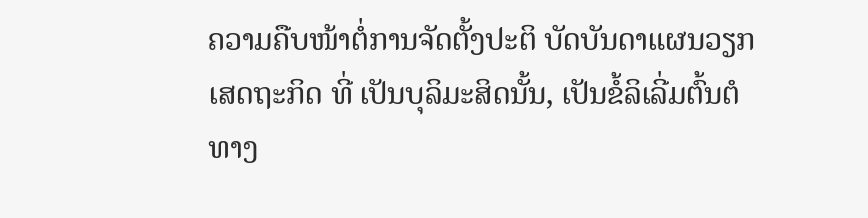ຄວາມຄືບໜ້າຕໍ່ການຈັດຕັ້ງປະຕິ ບັດບັນດາແຜນວຽກເສດຖະກິດ ທີ່ ເປັນບຸລິມະສິດນັ້ນ, ເປັນຂໍ້ລິເລີ່ມຕົ້ນຕໍ ທາງ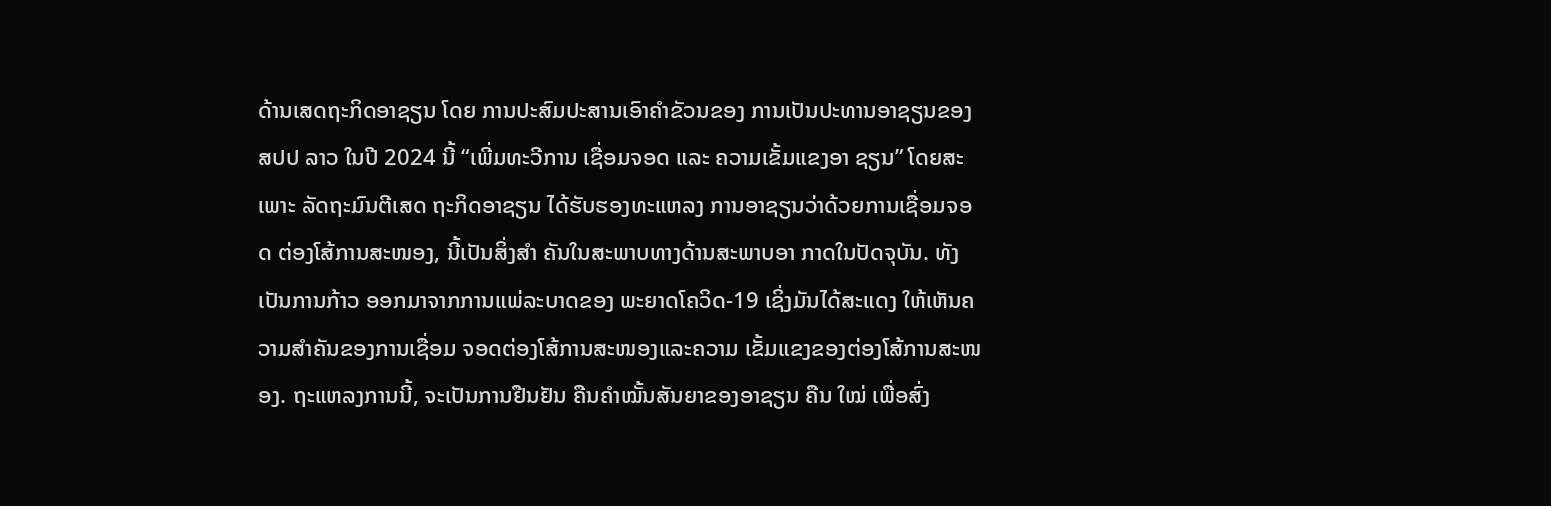ດ້ານເສດຖະກິດອາຊຽນ ໂດຍ ການປະສົມປະສານເອົາຄຳຂັວນຂອງ ການເປັນປະທານອາຊຽນຂອງ ສປປ ລາວ ໃນປີ 2024 ນີ້ “ເພີ່ມທະວີການ ເຊື່ອມຈອດ ແລະ ຄວາມເຂັ້ມແຂງອາ ຊຽນ” ໂດຍສະເພາະ ລັດຖະມົນຕີເສດ ຖະກິດອາຊຽນ ໄດ້ຮັບຮອງທະແຫລງ ການອາຊຽນວ່າດ້ວຍການເຊື່ອມຈອດ ຕ່ອງໂສ້ການສະໜອງ, ນີ້ເປັນສິ່ງສຳ ຄັນໃນສະພາບທາງດ້ານສະພາບອາ ກາດໃນປັດຈຸບັນ. ທັງເປັນການກ້າວ ອອກມາຈາກການແພ່ລະບາດຂອງ ພະຍາດໂຄວິດ-19 ເຊິ່ງມັນໄດ້ສະແດງ ໃຫ້ເຫັນຄວາມສຳຄັນຂອງການເຊື່ອມ ຈອດຕ່ອງໂສ້ການສະໜອງແລະຄວາມ ເຂັ້ມແຂງຂອງຕ່ອງໂສ້ການສະໜອງ. ຖະແຫລງການນີ້, ຈະເປັນການຢືນຢັນ ຄືນຄຳໝັ້ນສັນຍາຂອງອາຊຽນ ຄືນ ໃໝ່ ເພື່ອສົ່ງ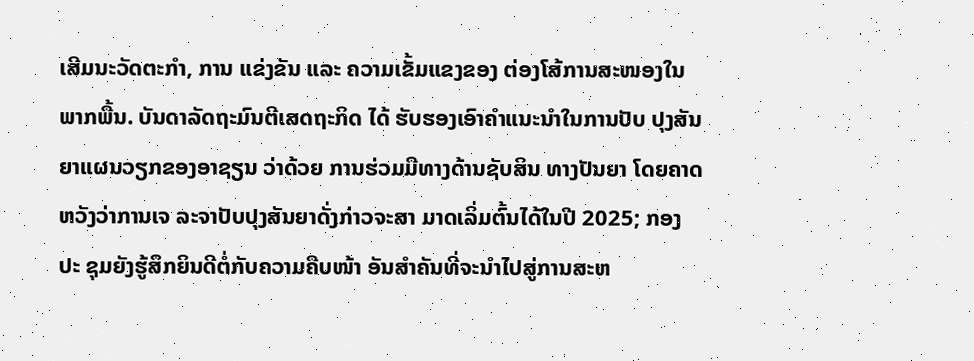ເສີມນະວັດຕະກຳ, ການ ແຂ່ງຂັນ ແລະ ຄວາມເຂັ້ມແຂງຂອງ ຕ່ອງໂສ້ການສະໜອງໃນພາກພື້ນ. ບັນດາລັດຖະມົນຕີເສດຖະກິດ ໄດ້ ຮັບຮອງເອົາຄຳແນະນຳໃນການປັບ ປຸງສັນຍາແຜນວຽກຂອງອາຊຽນ ວ່າດ້ວຍ ການຮ່ວມມືທາງດ້ານຊັບສິນ ທາງປັນຍາ ໂດຍຄາດຫວັງວ່າການເຈ ລະຈາປັບປຸງສັນຍາດັ່ງກ່າວຈະສາ ມາດເລິ່ມຕົ້ນໄດ້ໃນປີ 2025; ກອງປະ ຊຸມຍັງຮູ້ສຶກຍິນດີຕໍ່ກັບຄວາມຄືບໜ້າ ອັນສຳຄັນທີ່ຈະນຳໄປສູ່ການສະຫ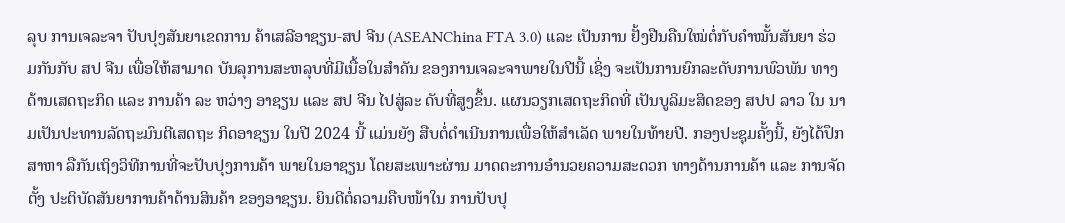ລຸບ ການເຈລະຈາ ປັບປຸງສັນຍາເຂດການ ຄ້າເສລີອາຊຽນ-ສປ ຈີນ (ASEANChina FTA 3.0) ແລະ ເປັນການ ຢັ້ງຢືນຄືນໃໝ່ຕໍ່ກັບຄຳໝັ້ນສັນຍາ ຮ່ວມກັນກັບ ສປ ຈີນ ເພື່ອໃຫ້ສາມາດ ບັນລຸການສະຫລຸບທີ່ມີເນື້ອໃນສຳຄັນ ຂອງການເຈລະຈາພາຍໃນປີນີ້ ເຊິ່ງ ຈະເປັນການຍົກລະດັບການພົວພັນ ທາງດ້ານເສດຖະກິດ ແລະ ການຄ້າ ລະ ຫວ່າງ ອາຊຽນ ແລະ ສປ ຈີນ ໄປສູ່ລະ ດັບທີ່ສູງຂຶ້ນ. ແຜນວຽກເສດຖະກິດທີ່ ເປັນບູລິມະສິດຂອງ ສປປ ລາວ ໃນ ນາມເປັນປະທານລັດຖະມົນຕີເສດຖະ ກິດອາຊຽນ ໃນປີ 2024 ນີ້ ແມ່ນຍັງ ສືບຕໍ່ດຳເນີນການເພື່ອໃຫ້ສຳເລັດ ພາຍໃນທ້າຍປີ. ກອງປະຊຸມຄັ້ງນີ້, ຍັງໄດ້ປຶກສາຫາ ລືກັນເຖິງວິທີການທີ່ຈະປັບປຸງການຄ້າ ພາຍໃນອາຊຽນ ໂດຍສະເພາະຜ່ານ ມາດຕະການອຳນວຍຄວາມສະດວກ ທາງດ້ານການຄ້າ ແລະ ການຈັດຕັ້ງ ປະຕິບັດສັນຍາການຄ້າດ້ານສິນຄ້າ ຂອງອາຊຽນ. ຍິນດີຕໍ່ຄວາມຄືບໜ້າໃນ ການປັບປຸ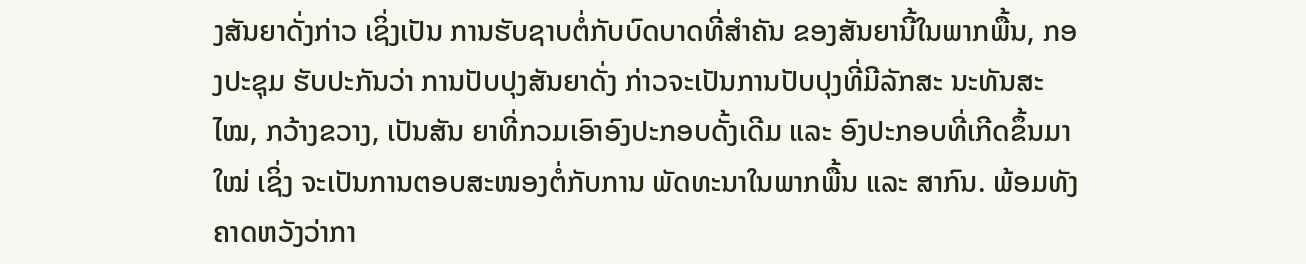ງສັນຍາດັ່ງກ່າວ ເຊິ່ງເປັນ ການຮັບຊາບຕໍ່ກັບບົດບາດທີ່ສຳຄັນ ຂອງສັນຍານີ້ໃນພາກພື້ນ, ກອງປະຊຸມ ຮັບປະກັນວ່າ ການປັບປຸງສັນຍາດັ່ງ ກ່າວຈະເປັນການປັບປຸງທີ່ມີລັກສະ ນະທັນສະໄໝ, ກວ້າງຂວາງ, ເປັນສັນ ຍາທີ່ກວມເອົາອົງປະກອບດັ້ງເດີມ ແລະ ອົງປະກອບທີ່ເກີດຂຶ້ນມາໃໝ່ ເຊິ່ງ ຈະເປັນການຕອບສະໜອງຕໍ່ກັບການ ພັດທະນາໃນພາກພື້ນ ແລະ ສາກົນ. ພ້ອມທັງຄາດຫວັງວ່າກາ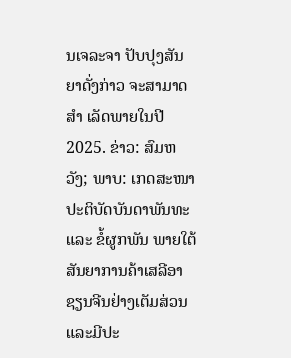ນເຈລະຈາ ປັບປຸງສັນຍາດັ່ງກ່າວ ຈະສາມາດສຳ ເລັດພາຍໃນປີ 2025. ຂ່າວ: ສົມຫວັງ; ພາບ: ເກດສະໜາ ປະຕິບັດບັນດາພັນທະ ແລະ ຂໍ້ຜູກພັນ ພາຍໃຕ້ສັນຍາການຄ້າເສລີອາຊຽນຈີນຢ່າງເຕັມສ່ວນແລະມີປະ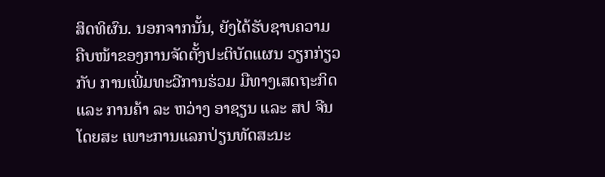ສິດທິຜົນ. ນອກຈາກນັ້ນ, ຍັງໄດ້ຮັບຊາບຄວາມ ຄືບໜ້າຂອງການຈັດຕັ້ງປະຕິບັດແຜນ ວຽກກ່ຽວກັບ ການເພີ່ມທະວີການຮ່ວມ ມືທາງເສດຖະກິດ ແລະ ການຄ້າ ລະ ຫວ່າງ ອາຊຽນ ແລະ ສປ ຈີນ ໂດຍສະ ເພາະການແລກປ່ຽນທັດສະນະ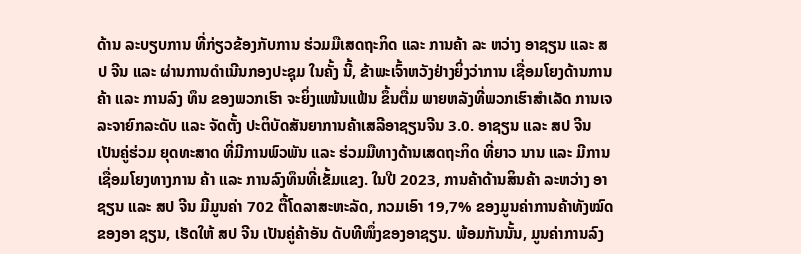ດ້ານ ລະບຽບການ ທີ່ກ່ຽວຂ້ອງກັບການ ຮ່ວມມືເສດຖະກິດ ແລະ ການຄ້າ ລະ ຫວ່າງ ອາຊຽນ ແລະ ສປ ຈີນ ແລະ ຜ່ານການດຳເນີນກອງປະຊຸມ ໃນຄັ້ງ ນີ້, ຂ້າພະເຈົ້າຫວັງຢ່າງຍິ່ງວ່າການ ເຊື່ອມໂຍງດ້ານການຄ້າ ແລະ ການລົງ ທຶນ ຂອງພວກເຮົາ ຈະຍິ່ງແໜ້ນແຟ້ນ ຂຶ້ນຕື່ມ ພາຍຫລັງທີ່ພວກເຮົາສໍາເລັດ ການເຈລະຈາຍົກລະດັບ ແລະ ຈັດຕັ້ງ ປະຕິບັດສັນຍາການຄ້າເສລີອາຊຽນຈີນ 3.0. ອາຊຽນ ແລະ ສປ ຈີນ ເປັນຄູ່ຮ່ວມ ຍຸດທະສາດ ທີ່ມີການພົວພັນ ແລະ ຮ່ວມມືທາງດ້ານເສດຖະກິດ ທີ່ຍາວ ນານ ແລະ ມີການເຊື່ອມໂຍງທາງການ ຄ້າ ແລະ ການລົງທຶນທີ່ເຂັ້ມແຂງ. ໃນປີ 2023, ການຄ້າດ້ານສິນຄ້າ ລະຫວ່າງ ອາຊຽນ ແລະ ສປ ຈີນ ມີມູນຄ່າ 702 ຕື້ໂດລາສະຫະລັດ, ກວມເອົາ 19,7% ຂອງມູນຄ່າການຄ້າທັງໝົດຂອງອາ ຊຽນ, ເຮັດໃຫ້ ສປ ຈີນ ເປັນຄູ່ຄ້າອັນ ດັບທີໜຶ່ງຂອງອາຊຽນ. ພ້ອມກັນນັ້ນ, ມູນຄ່າການລົງ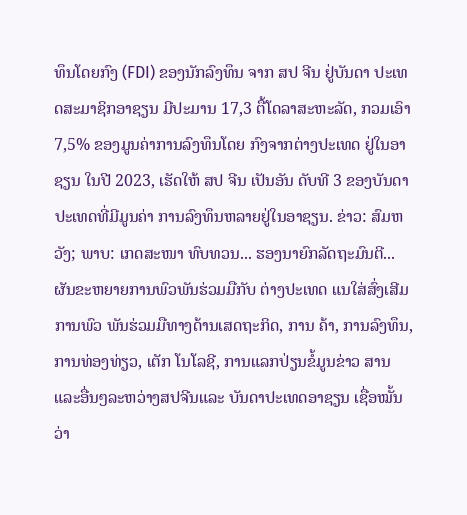ທຶນໂດຍກົງ (FDI) ຂອງນັກລົງທຶນ ຈາກ ສປ ຈີນ ຢູ່ບັນດາ ປະເທດສະມາຊິກອາຊຽນ ມີປະມານ 17,3 ຕື້ໂດລາສະຫະລັດ, ກວມເອົາ 7,5% ຂອງມູນຄ່າການລົງທຶນໂດຍ ກົງຈາກຕ່າງປະເທດ ຢູ່ໃນອາຊຽນ ໃນປີ 2023, ເຮັດໃຫ້ ສປ ຈີນ ເປັນອັນ ດັບທີ 3 ຂອງບັນດາປະເທດທີ່ມີມູນຄ່າ ການລົງທຶນຫລາຍຢູ່ໃນອາຊຽນ. ຂ່າວ: ສົມຫວັງ; ພາບ: ເກດສະໜາ ທົບທວນ... ຮອງນາຍົກລັດຖະມົນຕີ... ຜັນຂະຫຍາຍການພົວພັນຮ່ວມມືກັບ ຕ່າງປະເທດ ແນໃສ່ສົ່ງເສີມການພົວ ພັນຮ່ວມມືທາງດ້ານເສດຖະກິດ, ການ ຄ້າ, ການລົງທຶນ, ການທ່ອງທ່ຽວ, ເຕັກ ໂນໂລຊີ, ການແລກປ່ຽນຂໍ້ມູນຂ່າວ ສານແລະອື່ນໆລະຫວ່າງສປຈີນແລະ ບັນດາປະເທດອາຊຽນ ເຊື່ອໝັ້ນວ່າ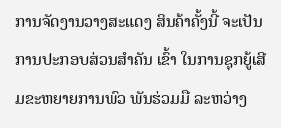ການຈັດງານວາງສະແດງ ສິນຄ້າຄັ້ງນີ້ ຈະເປັນການປະກອບສ່ວນສໍາຄັນ ເຂົ້າ ໃນການຊຸກຍູ້ເສີມຂະຫຍາຍການພົວ ພັນຮ່ວມມື ລະຫວ່າງ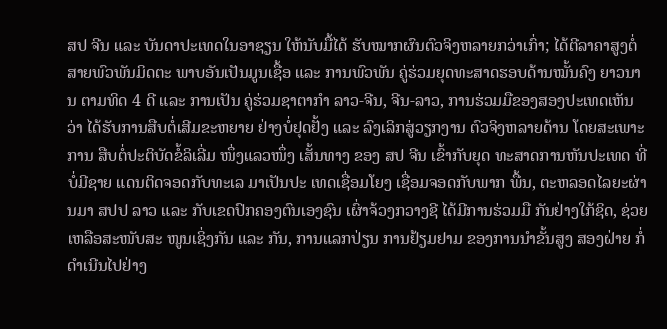ສປ ຈີນ ແລະ ບັນດາປະເທດໃນອາຊຽນ ໃຫ້ນັບມື້ໄດ້ ຮັບໝາກຜົນຕົວຈິງຫລາຍກວ່າເກົ່າ; ໄດ້ຕີລາຄາສູງຕໍ່ສາຍພົວພັນມິດຕະ ພາບອັນເປັນມູນເຊື້ອ ແລະ ການພົວພັນ ຄູ່ຮ່ວມຍຸດທະສາດຮອບດ້ານໝັ້ນຄົງ ຍາວນານ ຕາມທິດ 4 ດີ ແລະ ການເປັນ ຄູ່ຮ່ວມຊາຕາກໍາ ລາວ-ຈີນ, ຈີນ-ລາວ, ການຮ່ວມມືຂອງສອງປະເທດເຫັນ ວ່າ ໄດ້ຮັບການສືບຕໍ່ເສີມຂະຫຍາຍ ຢ່າງບໍ່ຢຸດຢັ້ງ ແລະ ລົງເລິກສູ່ວຽກງານ ຕົວຈິງຫລາຍດ້ານ ໂດຍສະເພາະການ ສືບຕໍ່ປະຕິບັດຂໍ້ລິເລີ່ມ ໜຶ່ງແລວໜຶ່ງ ເສັ້ນທາງ ຂອງ ສປ ຈີນ ເຂົ້າກັບຍຸດ ທະສາດການຫັນປະເທດ ທີ່ບໍ່ມີຊາຍ ແດນຕິດຈອດກັບທະເລ ມາເປັນປະ ເທດເຊື່ອມໂຍງ ເຊື່ອມຈອດກັບພາກ ພື້ນ, ຕະຫລອດໄລຍະຜ່ານມາ ສປປ ລາວ ແລະ ກັບເຂດປົກຄອງຕົນເອງຊົນ ເຜົ່າຈ້ວງກວາງຊີ ໄດ້ມີການຮ່ວມມື ກັນຢ່າງໃກ້ຊິດ, ຊ່ວຍເຫລືອສະໜັບສະ ໜູນເຊິ່ງກັນ ແລະ ກັນ, ການແລກປ່ຽນ ການຢ້ຽມຢາມ ຂອງການນຳຂັ້ນສູງ ສອງຝ່າຍ ກໍ່ດຳເນີນໄປຢ່າງ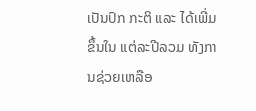ເປັນປົກ ກະຕິ ແລະ ໄດ້ເພີ່ມຂຶ້ນໃນ ແຕ່ລະປີລວມ ທັງການຊ່ວຍເຫລືອ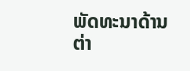ພັດທະນາດ້ານ ຕ່າ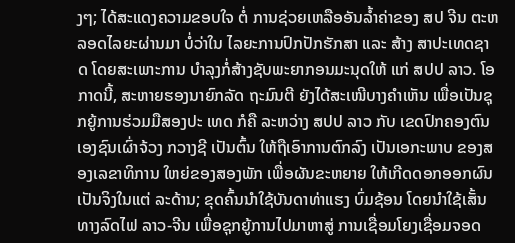ງໆ; ໄດ້ສະແດງຄວາມຂອບໃຈ ຕໍ່ ການຊ່ວຍເຫລືອອັນລໍ້າຄ່າຂອງ ສປ ຈີນ ຕະຫລອດໄລຍະຜ່ານມາ ບໍ່ວ່າໃນ ໄລຍະການປົກປັກຮັກສາ ແລະ ສ້າງ ສາປະເທດຊາດ ໂດຍສະເພາະການ ບໍາລຸງກໍ່ສ້າງຊັບພະຍາກອນມະນຸດໃຫ້ ແກ່ ສປປ ລາວ. ໂອກາດນີ້, ສະຫາຍຮອງນາຍົກລັດ ຖະມົນຕີ ຍັງໄດ້ສະເໜີບາງຄໍາເຫັນ ເພື່ອເປັນຊຸກຍູ້ການຮ່ວມມືສອງປະ ເທດ ກໍຄື ລະຫວ່າງ ສປປ ລາວ ກັບ ເຂດປົກຄອງຕົນເອງຊົນເຜົ່າຈ້ວງ ກວາງຊີ ເປັນຕົ້ນ ໃຫ້ຖືເອົາການຕົກລົງ ເປັນເອກະພາບ ຂອງສອງເລຂາທິການ ໃຫຍ່ຂອງສອງພັກ ເພື່ອຜັນຂະຫຍາຍ ໃຫ້ເກີດດອກອອກຜົນເປັນຈິງໃນແຕ່ ລະດ້ານ; ຂຸດຄົ້ນນໍາໃຊ້ບັນດາທ່າແຮງ ບົ່ມຊ້ອນ ໂດຍນໍາໃຊ້ເສັ້ນທາງລົດໄຟ ລາວ-ຈີນ ເພື່ອຊຸກຍູ້ການໄປມາຫາສູ່ ການເຊື່ອມໂຍງເຊື່ອມຈອດ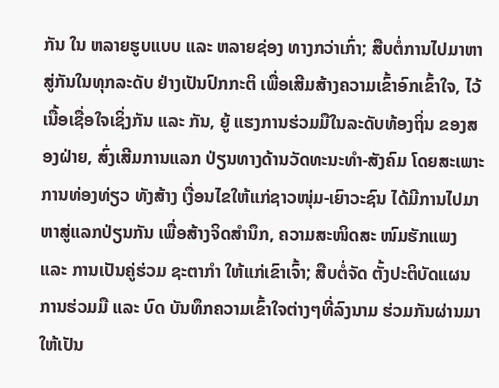ກັນ ໃນ ຫລາຍຮູບແບບ ແລະ ຫລາຍຊ່ອງ ທາງກວ່າເກົ່າ; ສືບຕໍ່ການໄປມາຫາ ສູ່ກັນໃນທຸກລະດັບ ຢ່າງເປັນປົກກະຕິ ເພື່ອເສີມສ້າງຄວາມເຂົ້າອົກເຂົ້າໃຈ, ໄວ້ເນື້ອເຊື່ອໃຈເຊິ່ງກັນ ແລະ ກັນ, ຍູ້ ແຮງການຮ່ວມມືໃນລະດັບທ້ອງຖິ່ນ ຂອງສອງຝ່າຍ, ສົ່ງເສີມການແລກ ປ່ຽນທາງດ້ານວັດທະນະທໍາ-ສັງຄົມ ໂດຍສະເພາະການທ່ອງທ່ຽວ ທັງສ້າງ ເງື່ອນໄຂໃຫ້ແກ່ຊາວໜຸ່ມ-ເຍົາວະຊົນ ໄດ້ມີການໄປມາຫາສູ່ແລກປ່ຽນກັນ ເພື່ອສ້າງຈິດສໍານຶກ, ຄວາມສະໜິດສະ ໜົມຮັກແພງ ແລະ ການເປັນຄູ່ຮ່ວມ ຊະຕາກໍາ ໃຫ້ແກ່ເຂົາເຈົ້າ; ສືບຕໍ່ຈັດ ຕັ້ງປະຕິບັດແຜນການຮ່ວມມື ແລະ ບົດ ບັນທຶກຄວາມເຂົ້າໃຈຕ່າງໆທີ່ລົງນາມ ຮ່ວມກັນຜ່ານມາ ໃຫ້ເປັນ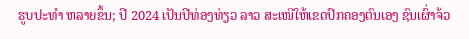ຮູບປະທໍາ ຫລາຍຂຶ້ນ; ປີ 2024 ເປັນປີທ່ອງທ່ຽວ ລາວ ສະເໜີໃຫ້ເຂດປົກຄອງຕົນເອງ ຊົນເຜົ່າຈ້ວ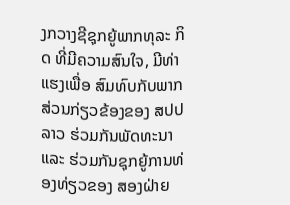ງກວາງຊີຊຸກຍູ້ພາກທຸລະ ກິດ ທີ່ມີຄວາມສົນໃຈ, ມີທ່າແຮງເພື່ອ ສົມທົບກັບພາກສ່ວນກ່ຽວຂ້ອງຂອງ ສປປ ລາວ ຮ່ວມກັນພັດທະນາ ແລະ ຮ່ວມກັນຊຸກຍູ້ການທ່ອງທ່ຽວຂອງ ສອງຝ່າຍ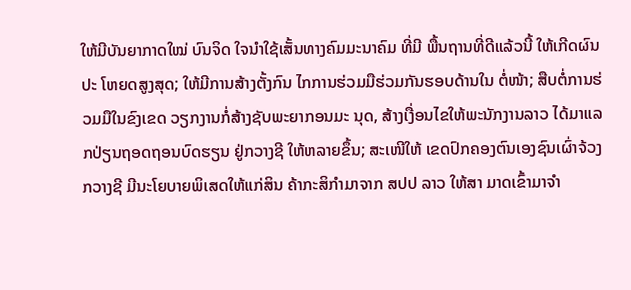ໃຫ້ມີບັນຍາກາດໃໝ່ ບົນຈິດ ໃຈນໍາໃຊ້ເສັ້ນທາງຄົມມະນາຄົມ ທີ່ມີ ພື້ນຖານທີ່ດີແລ້ວນີ້ ໃຫ້ເກີດຜົນປະ ໂຫຍດສູງສຸດ; ໃຫ້ມີການສ້າງຕັ້ງກົນ ໄກການຮ່ວມມືຮ່ວມກັນຮອບດ້ານໃນ ຕໍ່ໜ້າ; ສືບຕໍ່ການຮ່ວມມືໃນຂົງເຂດ ວຽກງານກໍ່ສ້າງຊັບພະຍາກອນມະ ນຸດ, ສ້າງເງື່ອນໄຂໃຫ້ພະນັກງານລາວ ໄດ້ມາແລກປ່ຽນຖອດຖອນບົດຮຽນ ຢູ່ກວາງຊີ ໃຫ້ຫລາຍຂຶ້ນ; ສະເໜີໃຫ້ ເຂດປົກຄອງຕົນເອງຊົນເຜົ່າຈ້ວງ ກວາງຊີ ມີນະໂຍບາຍພິເສດໃຫ້ແກ່ສິນ ຄ້າກະສິກໍາມາຈາກ ສປປ ລາວ ໃຫ້ສາ ມາດເຂົ້າມາຈໍາ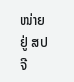ໜ່າຍຢູ່ ສປ ຈີ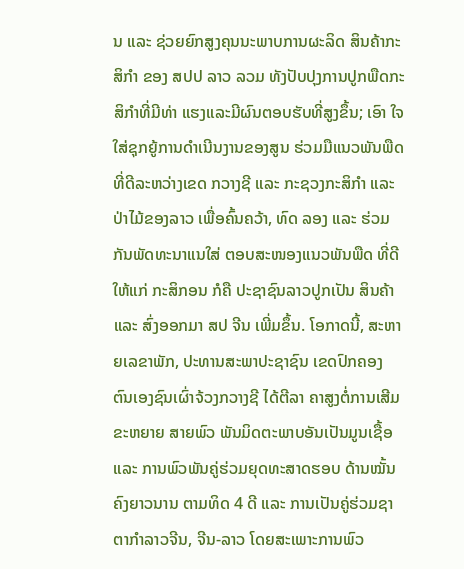ນ ແລະ ຊ່ວຍຍົກສູງຄຸນນະພາບການຜະລິດ ສິນຄ້າກະສິກໍາ ຂອງ ສປປ ລາວ ລວມ ທັງປັບປຸງການປູກພືດກະສິກໍາທີ່ມີທ່າ ແຮງແລະມີຜົນຕອບຮັບທີ່ສູງຂຶ້ນ; ເອົາ ໃຈໃສ່ຊຸກຍູ້ການດໍາເນີນງານຂອງສູນ ຮ່ວມມືແນວພັນພືດທີ່ດີລະຫວ່າງເຂດ ກວາງຊີ ແລະ ກະຊວງກະສິກໍາ ແລະ ປ່າໄມ້ຂອງລາວ ເພື່ອຄົ້ນຄວ້າ, ທົດ ລອງ ແລະ ຮ່ວມກັນພັດທະນາແນໃສ່ ຕອບສະໜອງແນວພັນພືດ ທີ່ດີໃຫ້ແກ່ ກະສິກອນ ກໍຄື ປະຊາຊົນລາວປູກເປັນ ສິນຄ້າ ແລະ ສົ່ງອອກມາ ສປ ຈີນ ເພີ່ມຂຶ້ນ. ໂອກາດນີ້, ສະຫາຍເລຂາພັກ, ປະທານສະພາປະຊາຊົນ ເຂດປົກຄອງ ຕົນເອງຊົນເຜົ່າຈ້ວງກວາງຊີ ໄດ້ຕີລາ ຄາສູງຕໍ່ການເສີມຂະຫຍາຍ ສາຍພົວ ພັນມິດຕະພາບອັນເປັນມູນເຊື້ອ ແລະ ການພົວພັນຄູ່ຮ່ວມຍຸດທະສາດຮອບ ດ້ານໝັ້ນຄົງຍາວນານ ຕາມທິດ 4 ດີ ແລະ ການເປັນຄູ່ຮ່ວມຊາຕາກໍາລາວຈີນ, ຈີນ-ລາວ ໂດຍສະເພາະການພົວ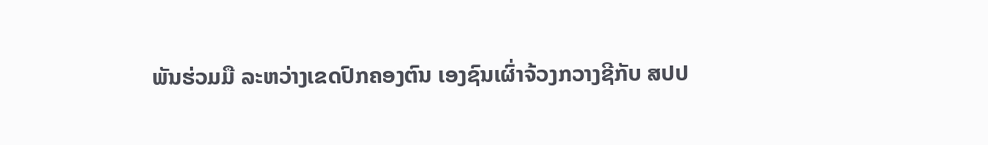ພັນຮ່ວມມື ລະຫວ່າງເຂດປົກຄອງຕົນ ເອງຊົນເຜົ່າຈ້ວງກວາງຊີກັບ ສປປ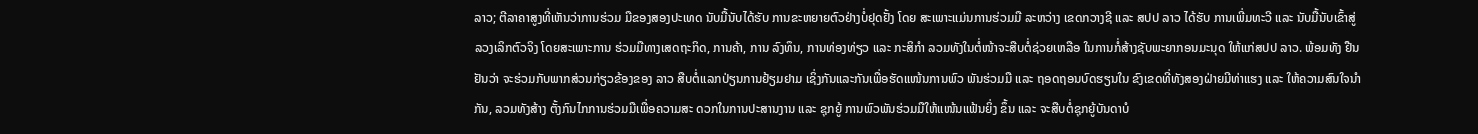ລາວ; ຕີລາຄາສູງທີ່ເຫັນວ່າການຮ່ວມ ມືຂອງສອງປະເທດ ນັບມື້ນັບໄດ້ຮັບ ການຂະຫຍາຍຕົວຢ່າງບໍ່ຢຸດຢັ້ງ ໂດຍ ສະເພາະແມ່ນການຮ່ວມມື ລະຫວ່າງ ເຂດກວາງຊີ ແລະ ສປປ ລາວ ໄດ້ຮັບ ການເພີ່ມທະວີ ແລະ ນັບມື້ນັບເຂົ້າສູ່ ລວງເລິກຕົວຈິງ ໂດຍສະເພາະການ ຮ່ວມມືທາງເສດຖະກິດ, ການຄ້າ, ການ ລົງທຶນ, ການທ່ອງທ່ຽວ ແລະ ກະສິກໍາ ລວມທັງໃນຕໍ່ໜ້າຈະສືບຕໍ່ຊ່ວຍເຫລືອ ໃນການກໍ່ສ້າງຊັບພະຍາກອນມະນຸດ ໃຫ້ແກ່ສປປ ລາວ. ພ້ອມທັງ ຢືນຢັນວ່າ ຈະຮ່ວມກັບພາກສ່ວນກ່ຽວຂ້ອງຂອງ ລາວ ສືບຕໍ່ແລກປ່ຽນການຢ້ຽມຢາມ ເຊິ່ງກັນແລະກັນເພື່ອຮັດແໜ້ນການພົວ ພັນຮ່ວມມື ແລະ ຖອດຖອນບົດຮຽນໃນ ຂົງເຂດທີ່ທັງສອງຝ່າຍມີທ່າແຮງ ແລະ ໃຫ້ຄວາມສົນໃຈນຳກັນ, ລວມທັງສ້າງ ຕັ້ງກົນໄກການຮ່ວມມືເພື່ອຄວາມສະ ດວກໃນການປະສານງານ ແລະ ຊຸກຍູ້ ການພົວພັນຮ່ວມມືໃຫ້ແໜ້ນແຟ້ນຍິ່ງ ຂຶ້ນ ແລະ ຈະສືບຕໍ່ຊຸກຍູ້ບັນດາບໍ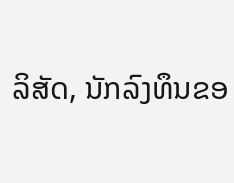ລິສັດ, ນັກລົງທຶນຂອ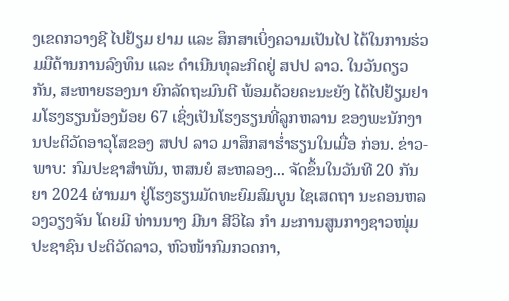ງເຂດກວາງຊີ ໄປຢ້ຽມ ຢາມ ແລະ ສຶກສາເບິ່ງຄວາມເປັນໄປ ໄດ້ໃນການຮ່ວມມືດ້ານການລົງທຶນ ແລະ ດໍາເນີນທຸລະກິດຢູ່ ສປປ ລາວ. ໃນວັນດຽວກັນ, ສະຫາຍຮອງນາ ຍົກລັດຖະມົນຕີ ພ້ອມດ້ວຍຄະນະຍັງ ໄດ້ໄປຢ້ຽມຢາມໂຮງຮຽນນ້ອງນ້ອຍ 67 ເຊິ່ງເປັນໂຮງຮຽນທີ່ລູກຫລານ ຂອງພະນັກງານປະຕິວັດອາວຸໂສຂອງ ສປປ ລາວ ມາສຶກສາຮໍ່າຮຽນໃນເມື່ອ ກ່ອນ. ຂ່າວ-ພາບ: ກົມປະຊາສຳພັນ, ຫສນຍໍ ສະຫລອງ... ຈັດຂຶ້ນໃນວັນທີ 20 ກັນຍາ 2024 ຜ່ານມາ ຢູ່ໂຮງຮຽນມັດທະຍົມສົມບູນ ໄຊເສດຖາ ນະຄອນຫລວງວຽງຈັນ ໂດຍມີ ທ່ານນາງ ມີນາ ສີວິໄລ ກຳ ມະການສູນກາງຊາວໜຸ່ມປະຊາຊົນ ປະຕິວັດລາວ, ຫົວໜ້າກົມກວດກາ,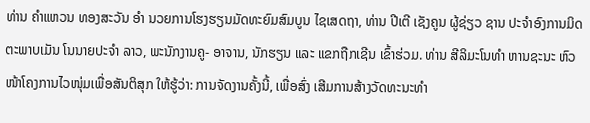ທ່ານ ຄຳແຫວນ ທອງສະວັນ ອຳ ນວຍການໂຮງຮຽນມັດທະຍົມສົມບູນ ໄຊເສດຖາ, ທ່ານ ປີເຕີ ເຊັງຄູນ ຜູ້ຊ່ຽວ ຊານ ປະຈຳອົງການມິດຕະພາບເມັນ ໂນນາຍປະຈຳ ລາວ, ພະນັກງານຄູ- ອາຈານ, ນັກຮຽນ ແລະ ແຂກຖືກເຊີນ ເຂົ້າຮ່ວມ. ທ່ານ ສີລິມະໂນທຳ ຫານຊະນະ ຫົວໜ້າໂຄງການໄວໜຸ່ມເພື່ອສັນຕິສຸກ ໃຫ້ຮູ້ວ່າ: ການຈັດງານຄັ້ງນີ້, ເພື່ອສົ່ງ ເສີມການສ້າງວັດທະນະທຳ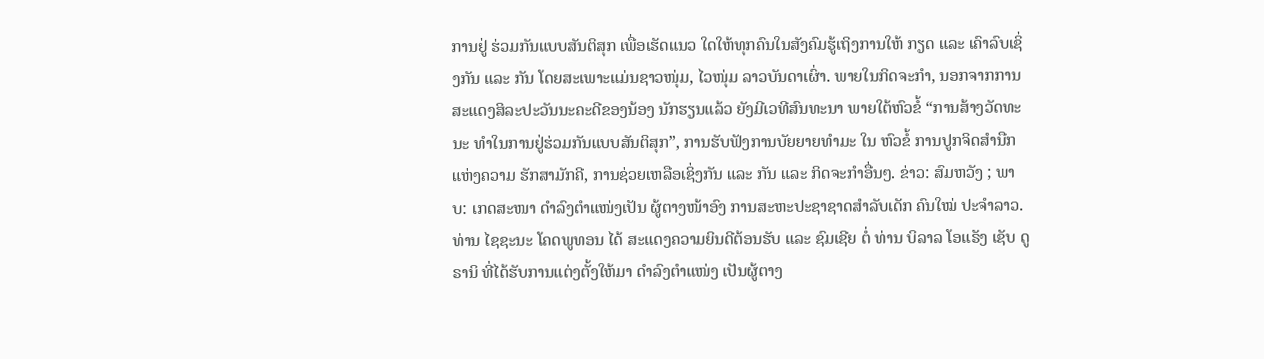ການຢູ່ ຮ່ວມກັນແບບສັນຕິສຸກ ເພື່ອເຮັດແນວ ໃດໃຫ້ທຸກຄົນໃນສັງຄົມຮູ້ເຖິງການໃຫ້ ກຽດ ແລະ ເຄົາລົບເຊິ່ງກັນ ແລະ ກັນ ໂດຍສະເພາະແມ່ນຊາວໜຸ່ມ, ໄວໜຸ່ມ ລາວບັນດາເຜົ່າ. ພາຍໃນກິດຈະກຳ, ນອກຈາກການ ສະແດງສິລະປະວັນນະຄະດີຂອງນ້ອງ ນັກຮຽນແລ້ວ ຍັງມີເວທີສົນທະນາ ພາຍໃຕ້ຫົວຂໍ້ “ການສ້າງວັດທະນະ ທຳໃນການຢູ່ຮ່ວມກັນແບບສັນຕິສຸກ”, ການຮັບຟັງການບັຍຍາຍທຳມະ ໃນ ຫົວຂໍ້ ການປູກຈິດສຳນືກແຫ່ງຄວາມ ຮັກສາມັກຄີ, ການຊ່ວຍເຫລືອເຊິ່ງກັນ ແລະ ກັນ ແລະ ກິດຈະກຳອື່ນໆ. ຂ່າວ: ສົມຫວັງ ; ພາບ: ເກດສະໜາ ດຳລົງຕຳແໜ່ງເປັນ ຜູ້ຕາງໜ້າອົງ ການສະຫະປະຊາຊາດສຳລັບເດັກ ຄົນໃໝ່ ປະຈຳລາວ. ທ່ານ ໄຊຊະນະ ໂຄດພູທອນ ໄດ້ ສະແດງຄວາມຍິນດີຕ້ອນຮັບ ແລະ ຊົມເຊີຍ ຕໍ່ ທ່ານ ບິລາລ ໂອແຣັງ ເຊັບ ດູຣານິ ທີ່ໄດ້ຮັບການແຕ່ງຕັ້ງໃຫ້ມາ ດຳລົງຕຳແໜ່ງ ເປັນຜູ້ຕາງ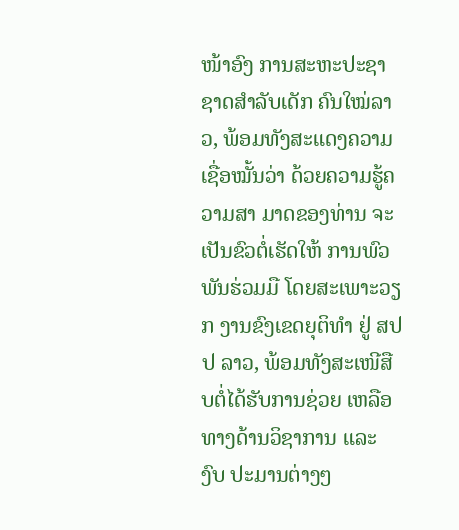ໜ້າອົງ ການສະຫະປະຊາຊາດສຳລັບເດັກ ຄົນໃໝ່ລາວ, ພ້ອມທັງສະແດງຄວາມ ເຊື່ອໝັ້ນວ່າ ດ້ວຍຄວາມຮູ້ຄວາມສາ ມາດຂອງທ່ານ ຈະເປັນຂົວຕໍ່ເຮັດໃຫ້ ການພົວພັນຮ່ວມມື ໂດຍສະເພາະວຽກ ງານຂົງເຂດຍຸຕິທຳ ຢູ່ ສປປ ລາວ, ພ້ອມທັງສະເໜີສືບຕໍ່ໄດ້ຮັບການຊ່ວຍ ເຫລືອ ທາງດ້ານວິຊາການ ແລະ ງົບ ປະມານຕ່າງໆ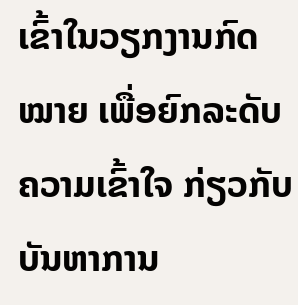ເຂົ້າໃນວຽກງານກົດ ໝາຍ ເພື່ອຍົກລະດັບຄວາມເຂົ້າໃຈ ກ່ຽວກັບບັນຫາການ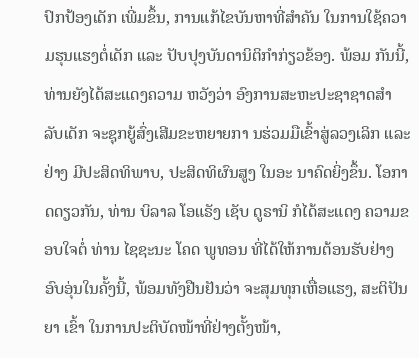ປົກປ້ອງເດັກ ເພີ່ມຂຶ້ນ, ການແກ້ໄຂບັນຫາທີ່ສໍາຄັນ ໃນການໃຊ້ຄວາມຮຸນແຮງຕໍ່ເດັກ ແລະ ປັບປຸງບັນດານິຕິກຳກ່ຽວຂ້ອງ. ພ້ອມ ກັນນີ້, ທ່ານຍັງໄດ້ສະແດງຄວາມ ຫວັງວ່າ ອົງການສະຫະປະຊາຊາດສຳ ລັບເດັກ ຈະຊຸກຍູ້ສົ່ງເສີມຂະຫຍາຍກາ ນຮ່ວມມືເຂົ້າສູ່ລວງເລິກ ແລະ ຢ່າງ ມີປະສິດທິພາບ, ປະສິດທິຜົນສູງ ໃນອະ ນາຄົດຍິ່ງຂຶ້ນ. ໂອກາດດຽວກັນ, ທ່ານ ບິລາລ ໂອແຣັງ ເຊັບ ດູຣານິ ກໍໄດ້ສະແດງ ຄວາມຂອບໃຈຕໍ່ ທ່ານ ໄຊຊະນະ ໂຄດ ພູທອນ ທີ່ໄດ້ໃຫ້ການຕ້ອນຮັບຢ່າງ ອົບອຸ່ນໃນຄັ້ງນີ້, ພ້ອມທັງຢືນຢັນວ່າ ຈະສຸມທຸກເຫື່ອແຮງ, ສະຕິປັນຍາ ເຂົ້າ ໃນການປະຕິບັດໜ້າທີ່ຢ່າງຕັ້ງໜ້າ,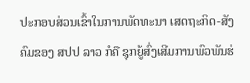ປະກອບສ່ວນເຂົ້າໃນການພັດທະນາ ເສດຖະກິດ-ສັງຄົມຂອງ ສປປ ລາວ ກໍຄື ຊຸກຍູ້ສົ່ງເສີມການພົວພັນຮ່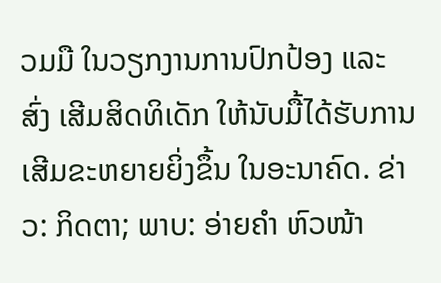ວມມື ໃນວຽກງານການປົກປ້ອງ ແລະ ສົ່ງ ເສີມສິດທິເດັກ ໃຫ້ນັບມື້ໄດ້ຮັບການ ເສີມຂະຫຍາຍຍິ່ງຂຶ້ນ ໃນອະນາຄົດ. ຂ່າວ: ກິດຕາ; ພາບ: ອ່າຍຄຳ ຫົວໜ້າ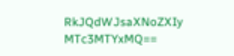RkJQdWJsaXNoZXIy MTc3MTYxMQ==